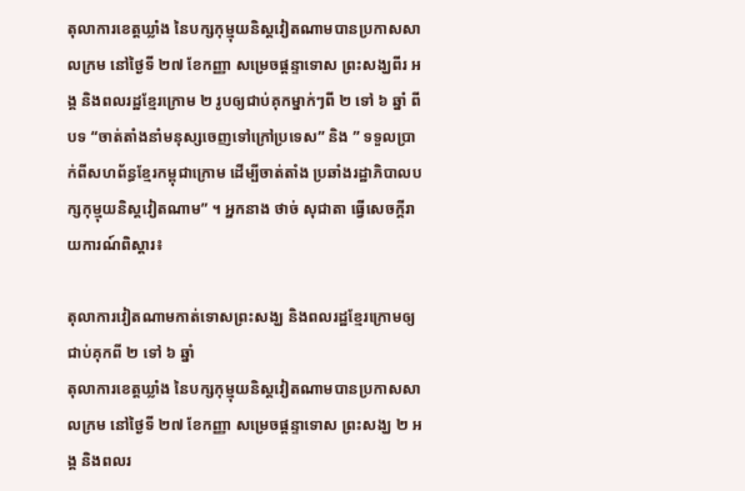តុលាការខេត្តឃ្លាំង នៃបក្សកុម្មុយនិស្តវៀតណាមបានប្រកាសសាលក្រម នៅថ្ងៃទី ២៧ ខែកញ្ញា សម្រេចផ្ដន្ទាទោស ព្រះសង្ឃពីរ អង្គ និងពលរដ្ឋខ្មែរក្រោម ២ រូបឲ្យជាប់គុកម្នាក់ៗពី ២ ទៅ ៦ ឆ្នាំ ពីបទ “ចាត់តាំងនាំមនុស្សចេញទៅក្រៅប្រទេស” និង ” ទទួលប្រាក់ពីសហព័ន្ធខ្មែរកម្ពុជាក្រោម ដើម្បីចាត់តាំង ប្រឆាំងរដ្ឋាភិបាលបក្សកុម្មុយនិស្តវៀតណាម” ។ អ្នកនាង ថាច់ សុជាតា ធ្វើសេចក្ដីរាយការណ៍ពិស្ដារ៖

តុលាការវៀតណាមកាត់ទោសព្រះសង្ឃ និងពលរដ្ឋខ្មែរក្រោមឲ្យជាប់គុកពី ២ ទៅ ៦ ឆ្នាំ
តុលាការខេត្តឃ្លាំង នៃបក្សកុម្មុយនិស្តវៀតណាមបានប្រកាសសាលក្រម នៅថ្ងៃទី ២៧ ខែកញ្ញា សម្រេចផ្ដន្ទាទោស ព្រះសង្ឃ ២ អង្គ និងពលរ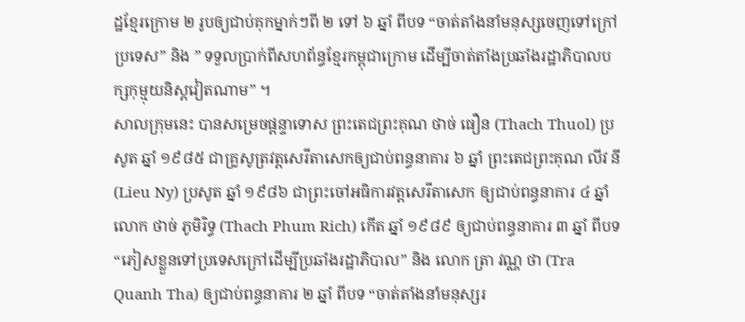ដ្ឋខ្មែរក្រោម ២ រូបឲ្យជាប់គុកម្នាក់ៗពី ២ ទៅ ៦ ឆ្នាំ ពីបទ “ចាត់តាំងនាំមនុស្សចេញទៅក្រៅប្រទេស” និង ” ទទួលប្រាក់ពីសហព័ន្ធខ្មែរកម្ពុជាក្រោម ដើម្បីចាត់តាំងប្រឆាំងរដ្ឋាភិបាលបក្សកុម្មុយនិស្តវៀតណាម” ។
សាលក្រុមនេះ បានសម្រេចផ្ដន្ទាទោស ព្រះតេជព្រះគុណ ថាច់ ធឿន (Thach Thuol) ប្រសូត ឆ្នាំ ១៩៨៥ ជាគ្រូសូត្រវត្តសេរីតាសេកឲ្យជាប់ពន្ធនាគារ ៦ ឆ្នាំ ព្រះតេជព្រះគុណ លីវ នី (Lieu Ny) ប្រសូត ឆ្នាំ ១៩៨៦ ជាព្រះចៅអធិការវត្តសេរីតាសេក ឲ្យជាប់ពន្ធនាគារ ៤ ឆ្នាំ លោក ថាច់ ភូមិរិទ្ធ (Thach Phum Rich) កើត ឆ្នាំ ១៩៨៩ ឲ្យជាប់ពន្ធនាគារ ៣ ឆ្នាំ ពីបទ “ភៀសខ្លួនទៅប្រទេសក្រៅដើម្បីប្រឆាំងរដ្ឋាភិបាល” និង លោក ត្រា វណ្ណ ថា (Tra Quanh Tha) ឲ្យជាប់ពន្ធនាគារ ២ ឆ្នាំ ពីបទ “ចាត់តាំងនាំមនុស្សរ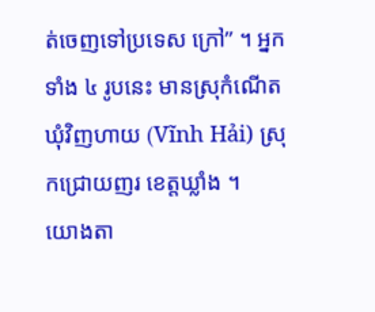ត់ចេញទៅប្រទេស ក្រៅ” ។ អ្នកទាំង ៤ រូបនេះ មានស្រុកំណើត ឃុំវិញហាយ (Vĩnh Hải) ស្រុកជ្រោយញរ ខេត្តឃ្លាំង ។
យោងតា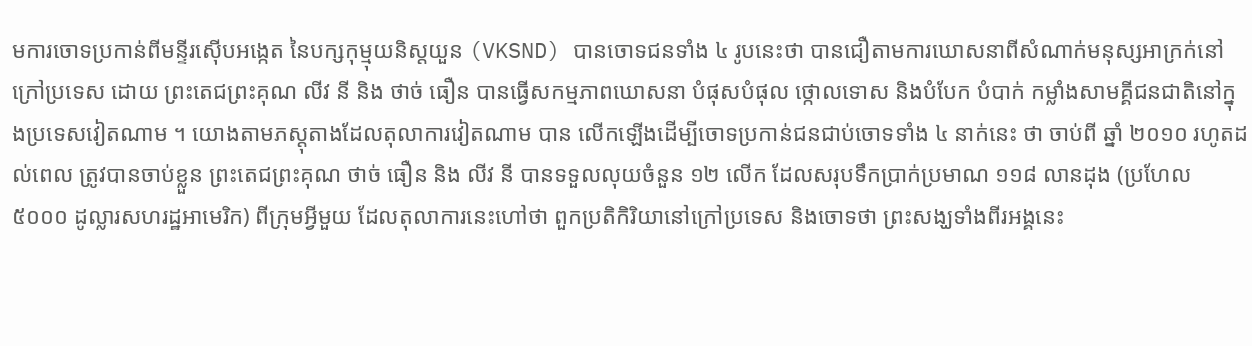មការចោទប្រកាន់ពីមន្ទីរស៊ើបអង្កេត នៃបក្សកុម្មុយនិស្តយួន (VKSND) បានចោទជនទាំង ៤ រូបនេះថា បានជឿតាមការឃោសនាពីសំណាក់មនុស្សអាក្រក់នៅក្រៅប្រទេស ដោយ ព្រះតេជព្រះគុណ លីវ នី និង ថាច់ ធឿន បានធ្វើសកម្មភាពឃោសនា បំផុសបំផុល ថ្កោលទោស និងបំបែក បំបាក់ កម្លាំងសាមគ្គីជនជាតិនៅក្នុងប្រទេសវៀតណាម ។ យោងតាមភស្តុតាងដែលតុលាការវៀតណាម បាន លើកឡើងដើម្បីចោទប្រកាន់ជនជាប់ចោទទាំង ៤ នាក់នេះ ថា ចាប់ពី ឆ្នាំ ២០១០ រហូតដល់ពេល ត្រូវបានចាប់ខ្លួន ព្រះតេជព្រះគុណ ថាច់ ធឿន និង លីវ នី បានទទួលលុយចំនួន ១២ លើក ដែលសរុបទឹកប្រាក់ប្រមាណ ១១៨ លានដុង (ប្រហែល ៥០០០ ដូល្លារសហរដ្ឋអាមេរិក) ពីក្រុមអ្វីមួយ ដែលតុលាការនេះហៅថា ពួកប្រតិកិរិយានៅក្រៅប្រទេស និងចោទថា ព្រះសង្ឃទាំងពីរអង្គនេះ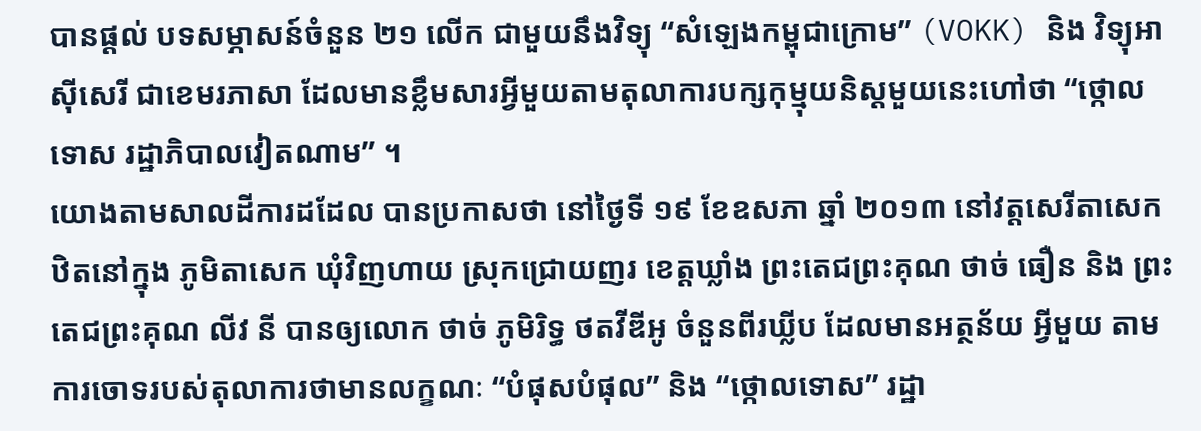បានផ្ដល់ បទសម្ភាសន៍ចំនួន ២១ លើក ជាមួយនឹងវិទ្យុ “សំឡេងកម្ពុជាក្រោម” (VOKK) និង វិទ្យុអាស៊ីសេរី ជាខេមរភាសា ដែលមានខ្លឹមសារអ្វីមួយតាមតុលាការបក្សកុម្មុយនិស្តមួយនេះហៅថា “ថ្កោលទោស រដ្ឋាភិបាលវៀតណាម” ។
យោងតាមសាលដីការដដែល បានប្រកាសថា នៅថ្ងៃទី ១៩ ខែឧសភា ឆ្នាំ ២០១៣ នៅវត្តសេរីតាសេក ឋិតនៅក្នុង ភូមិតាសេក ឃុំវិញហាយ ស្រុកជ្រោយញរ ខេត្តឃ្លាំង ព្រះតេជព្រះគុណ ថាច់ ធឿន និង ព្រះតេជព្រះគុណ លីវ នី បានឲ្យលោក ថាច់ ភូមិរិទ្ធ ថតវីឌីអូ ចំនួនពីរឃ្លីប ដែលមានអត្ថន័យ អ្វីមួយ តាមការចោទរបស់តុលាការថាមានលក្ខណៈ “បំផុសបំផុល” និង “ថ្កោលទោស” រដ្ឋា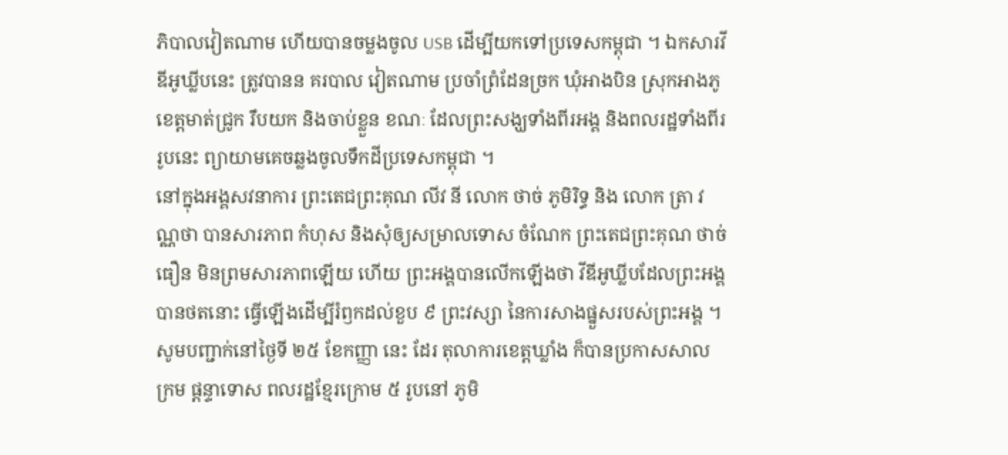ភិបាលវៀតណាម ហើយបានចម្លងចូល USB ដើម្បីយកទៅប្រទេសកម្ពុជា ។ ឯកសារវីឌីអូឃ្លីបនេះ ត្រូវបានន គរបាល វៀតណាម ប្រចាំព្រំដែនច្រក ឃុំអាងបិន ស្រុកអាងភូ ខេត្តមាត់ជ្រូក រឹបយក និងចាប់ខ្លួន ខណៈ ដែលព្រះសង្ឃទាំងពីរអង្គ និងពលរដ្ឋទាំងពីររូបនេះ ព្យាយាមគេចឆ្លងចូលទឹកដីប្រទេសកម្ពុជា ។
នៅក្នុងអង្គសវនាការ ព្រះតេជព្រះគុណ លីវ នី លោក ថាច់ ភូមិរិទ្ធ និង លោក ត្រា វណ្ណថា បានសារភាព កំហុស និងសុំឲ្យសម្រាលទោស ចំណែក ព្រះតេជព្រះគុណ ថាច់ ធឿន មិនព្រមសារភាពឡើយ ហើយ ព្រះអង្គបានលើកឡើងថា វីឌីអូឃ្លីបដែលព្រះអង្គបានថតនោះ ធ្វើឡើងដើម្បីរំឭកដល់ខួប ៩ ព្រះវស្សា នៃការសាងផ្នួសរបស់ព្រះអង្គ ។
សូមបញ្ជាក់នៅថ្ងៃទី ២៥ ខែកញ្ញា នេះ ដែរ តុលាការខេត្តឃ្លាំង ក៏បានប្រកាសសាលក្រម ផ្ដន្ទាទោស ពលរដ្ឋខ្មែរក្រោម ៥ រូបនៅ ភូមិ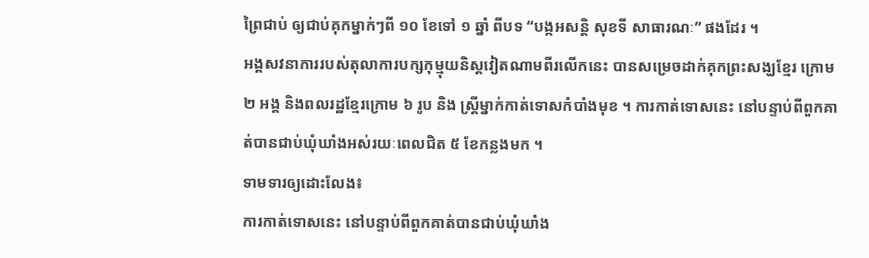ព្រៃជាប់ ឲ្យជាប់គុកម្នាក់ៗពី ១០ ខែទៅ ១ ឆ្នាំ ពីបទ “បង្កអសន្តិ សុខទី សាធារណៈ” ផងដែរ ។
អង្គសវនាការរបស់តុលាការបក្សកុម្មុយនិស្តវៀតណាមពីរលើកនេះ បានសម្រេចដាក់គុកព្រះសង្ឃខ្មែរ ក្រោម ២ អង្គ និងពលរដ្ឋខ្មែរក្រោម ៦ រូប និង ស្ត្រីម្នាក់កាត់ទោសកំបាំងមុខ ។ ការកាត់ទោសនេះ នៅបន្ទាប់ពីពួកគាត់បានជាប់ឃុំឃាំងអស់រយៈពេលជិត ៥ ខែកន្លងមក ។
ទាមទារឲ្យដោះលែង៖
ការកាត់ទោសនេះ នៅបន្ទាប់ពីពួកគាត់បានជាប់ឃុំឃាំង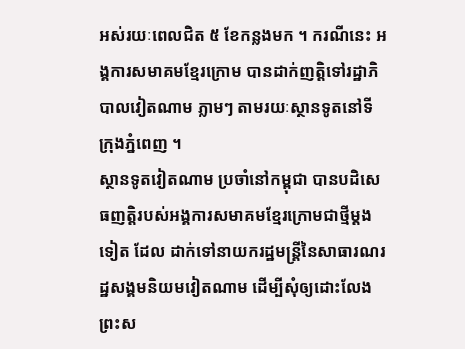អស់រយៈពេលជិត ៥ ខែកន្លងមក ។ ករណីនេះ អង្គការសមាគមខ្មែរក្រោម បានដាក់ញត្តិទៅរដ្ឋាភិបាលវៀតណាម ភ្លាមៗ តាមរយៈស្ថានទូតនៅទីក្រុងភ្នំពេញ ។
ស្ថានទូតវៀតណាម ប្រចាំនៅកម្ពុជា បានបដិសេធញត្តិរបស់អង្គការសមាគមខ្មែរក្រោមជាថ្មីម្ដងទៀត ដែល ដាក់ទៅនាយករដ្ឋមន្ត្រីនៃសាធារណរដ្ឋសង្គមនិយមវៀតណាម ដើម្បីសុំឲ្យដោះលែងព្រះស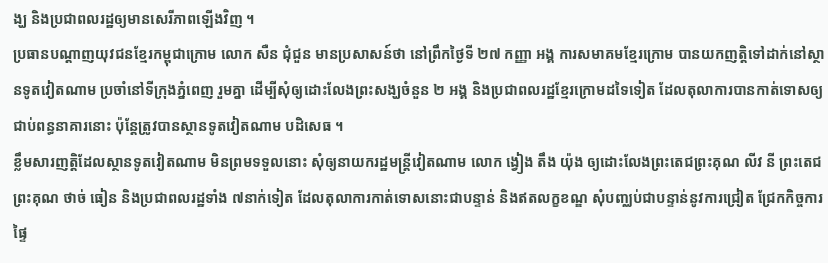ង្ឃ និងប្រជាពលរដ្ឋឲ្យមានសេរីភាពឡើងវិញ ។
ប្រធានបណ្ដាញយុវជនខ្មែរកម្ពុជាក្រោម លោក សឺន ជុំជួន មានប្រសាសន៍ថា នៅព្រឹកថ្ងៃទី ២៧ កញ្ញា អង្គ ការសមាគមខ្មែរក្រោម បានយកញត្តិទៅដាក់នៅស្ថានទូតវៀតណាម ប្រចាំនៅទីក្រុងភ្នំពេញ រួមគ្នា ដើម្បីសុំឲ្យដោះលែងព្រះសង្ឃចំនួន ២ អង្គ និងប្រជាពលរដ្ឋខ្មែរក្រោមដទៃទៀត ដែលតុលាការបានកាត់ទោសឲ្យជាប់ពន្ធនាគារនោះ ប៉ុន្តែត្រូវបានស្ថានទូតវៀតណាម បដិសេធ ។
ខ្លឹមសារញត្តិដែលស្ថានទូតវៀតណាម មិនព្រមទទួលនោះ សុំឲ្យនាយករដ្ឋមន្ត្រីវៀតណាម លោក ង្វៀង តឹង យ៉ុង ឲ្យដោះលែងព្រះតេជព្រះគុណ លីវ នី ព្រះតេជព្រះគុណ ថាច់ ធៀន និងប្រជាពលរដ្ឋទាំង ៧នាក់ទៀត ដែលតុលាការកាត់ទោសនោះជាបន្ទាន់ និងឥតលក្ខខណ្ឌ សុំបញ្ឈប់ជាបន្ទាន់នូវការជ្រៀត ជ្រែកកិច្ចការផ្ទៃ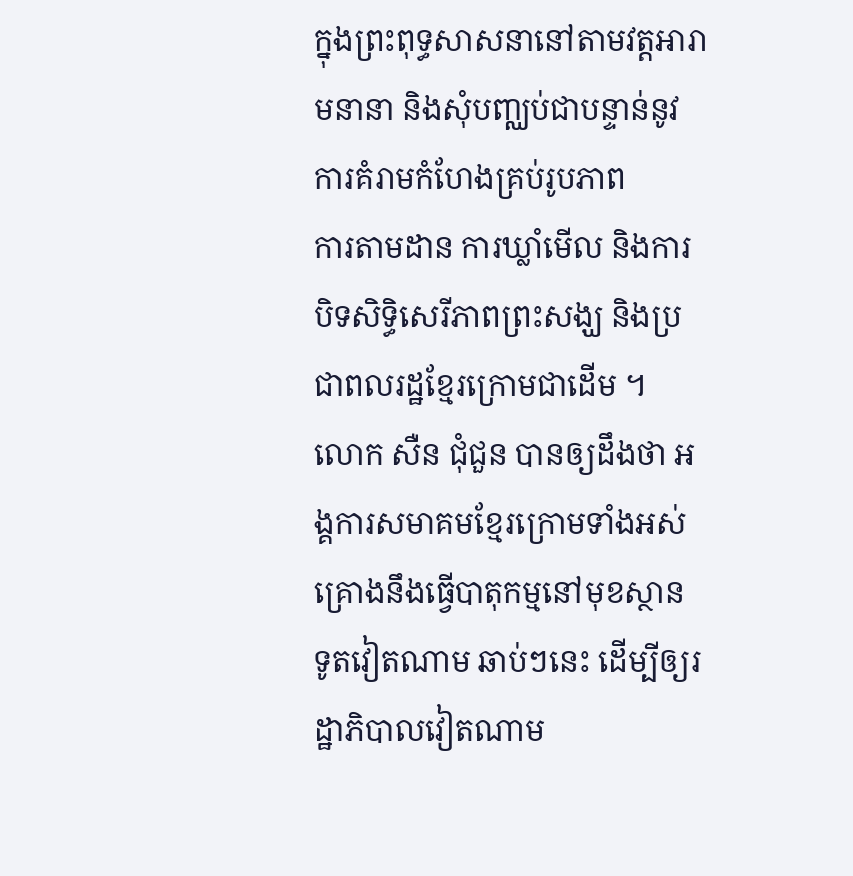ក្នុងព្រះពុទ្ធសាសនានៅតាមវត្តអារាមនានា និងសុំបញ្ឈប់ជាបន្ទាន់នូវការគំរាមកំហែងគ្រប់រូបភាព
ការតាមដាន ការឃ្លាំមើល និងការបិទសិទ្ធិសេរីភាពព្រះសង្ឃ និងប្រជាពលរដ្ឋខ្មែរក្រោមជាដើម ។
លោក សឺន ជុំជួន បានឲ្យដឹងថា អង្គការសមាគមខ្មែរក្រោមទាំងអស់ គ្រោងនឹងធ្វើបាតុកម្មនៅមុខស្ថាន ទូតវៀតណាម ឆាប់ៗនេះ ដើម្បីឲ្យរដ្ឋាភិបាលវៀតណាម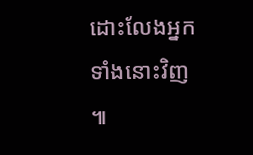ដោះលែងអ្នកទាំងនោះវិញ ៕